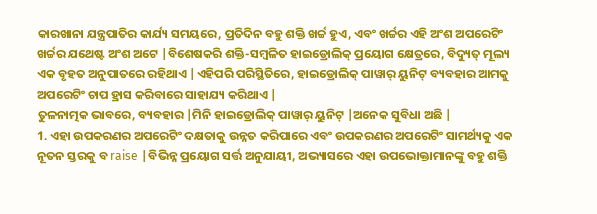କାରଖାନା ଯନ୍ତ୍ରପାତିର କାର୍ଯ୍ୟ ସମୟରେ, ପ୍ରତିଦିନ ବହୁ ଶକ୍ତି ଖର୍ଚ୍ଚ ହୁଏ, ଏବଂ ଖର୍ଚ୍ଚର ଏହି ଅଂଶ ଅପରେଟିଂ ଖର୍ଚ୍ଚର ଯଥେଷ୍ଟ ଅଂଶ ଅଟେ |ବିଶେଷକରି ଶକ୍ତି-ସମ୍ବଳିତ ହାଇଡ୍ରୋଲିକ୍ ପ୍ରୟୋଗ କ୍ଷେତ୍ରରେ, ବିଦ୍ୟୁତ୍ ମୂଲ୍ୟ ଏକ ବୃହତ ଅନୁପାତରେ ରହିଥାଏ |ଏହିପରି ପରିସ୍ଥିତିରେ, ହାଇଡ୍ରୋଲିକ୍ ପାୱାର୍ ୟୁନିଟ୍ ବ୍ୟବହାର ଆମକୁ ଅପରେଟିଂ ଚାପ ହ୍ରାସ କରିବାରେ ସାହାଯ୍ୟ କରିଥାଏ |
ତୁଳନାତ୍ମକ ଭାବରେ, ବ୍ୟବହାର |ମିନି ହାଇଡ୍ରୋଲିକ୍ ପାୱାର୍ ୟୁନିଟ୍ |ଅନେକ ସୁବିଧା ଅଛି |
1. ଏହା ଉପକରଣର ଅପରେଟିଂ ଦକ୍ଷତାକୁ ଉନ୍ନତ କରିପାରେ ଏବଂ ଉପକରଣର ଅପରେଟିଂ ସାମର୍ଥ୍ୟକୁ ଏକ ନୂତନ ସ୍ତରକୁ ବ raise |ବିଭିନ୍ନ ପ୍ରୟୋଗ ସର୍ତ୍ତ ଅନୁଯାୟୀ, ଅଭ୍ୟାସରେ ଏହା ଉପଭୋକ୍ତାମାନଙ୍କୁ ବହୁ ଶକ୍ତି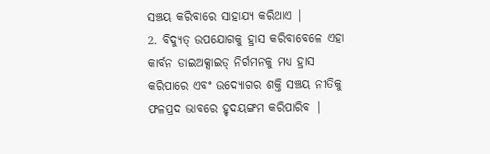ସଞ୍ଚୟ କରିବାରେ ସାହାଯ୍ୟ କରିଥାଏ |
2. ବିଦ୍ୟୁତ୍ ଉପଯୋଗକୁ ହ୍ରାସ କରିବାବେଳେ ଏହା କାର୍ବନ ଡାଇଅକ୍ସାଇଡ୍ ନିର୍ଗମନକୁ ମଧ୍ୟ ହ୍ରାସ କରିପାରେ ଏବଂ ଉଦ୍ୟୋଗର ଶକ୍ତି ସଞ୍ଚୟ ନୀତିକୁ ଫଳପ୍ରଦ ଭାବରେ ହୃଦୟଙ୍ଗମ କରିପାରିବ |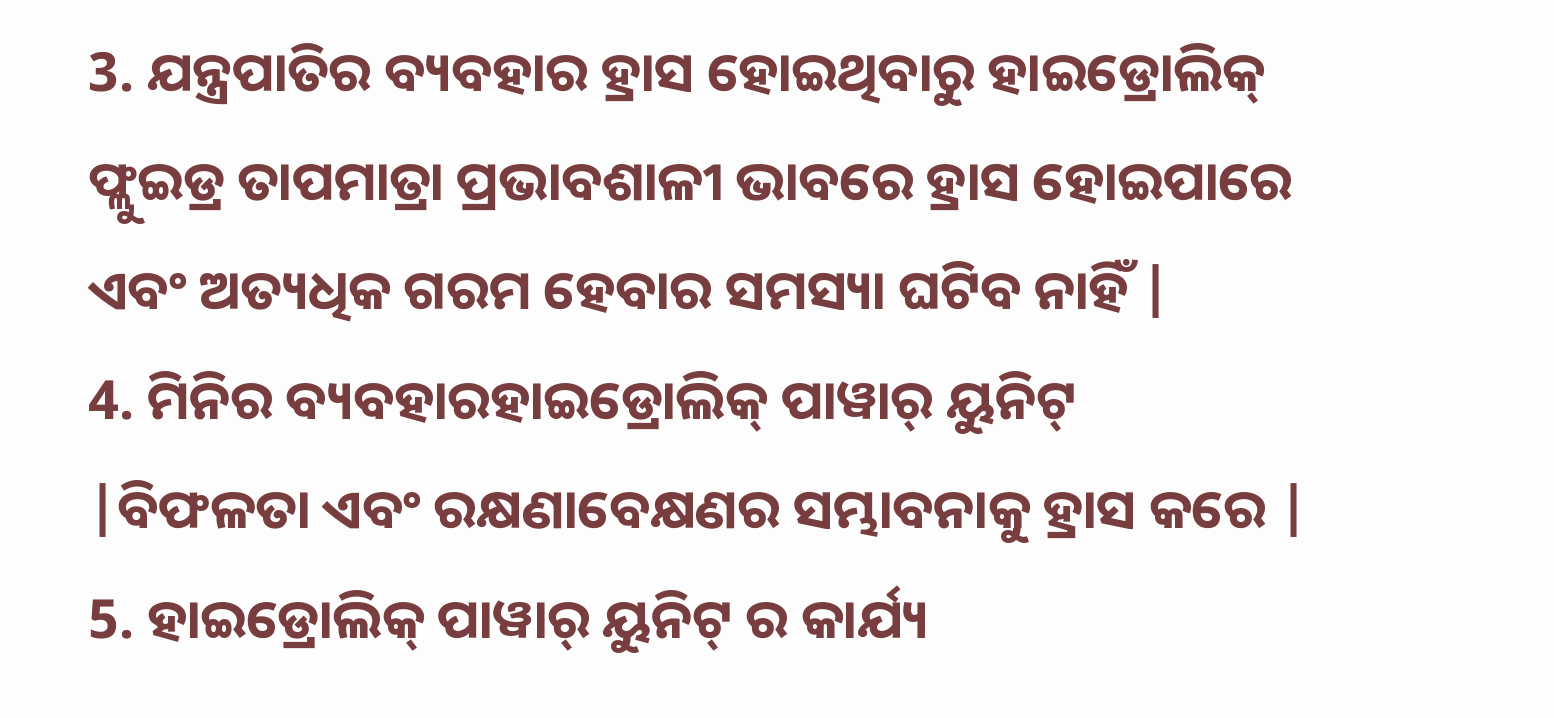3. ଯନ୍ତ୍ରପାତିର ବ୍ୟବହାର ହ୍ରାସ ହୋଇଥିବାରୁ ହାଇଡ୍ରୋଲିକ୍ ଫ୍ଲୁଇଡ୍ର ତାପମାତ୍ରା ପ୍ରଭାବଶାଳୀ ଭାବରେ ହ୍ରାସ ହୋଇପାରେ ଏବଂ ଅତ୍ୟଧିକ ଗରମ ହେବାର ସମସ୍ୟା ଘଟିବ ନାହିଁ |
4. ମିନିର ବ୍ୟବହାରହାଇଡ୍ରୋଲିକ୍ ପାୱାର୍ ୟୁନିଟ୍ |ବିଫଳତା ଏବଂ ରକ୍ଷଣାବେକ୍ଷଣର ସମ୍ଭାବନାକୁ ହ୍ରାସ କରେ |
5. ହାଇଡ୍ରୋଲିକ୍ ପାୱାର୍ ୟୁନିଟ୍ ର କାର୍ଯ୍ୟ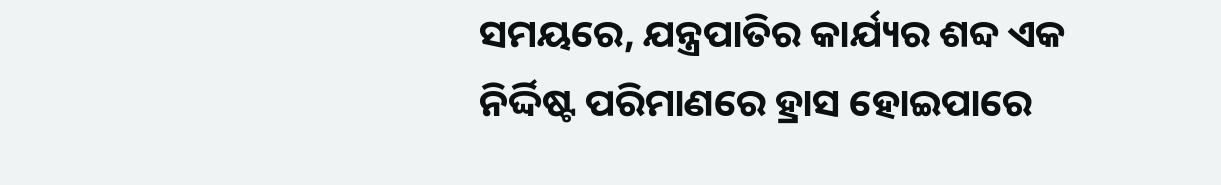ସମୟରେ, ଯନ୍ତ୍ରପାତିର କାର୍ଯ୍ୟର ଶବ୍ଦ ଏକ ନିର୍ଦ୍ଦିଷ୍ଟ ପରିମାଣରେ ହ୍ରାସ ହୋଇପାରେ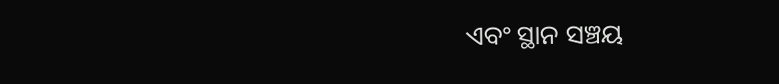ଏବଂ ସ୍ଥାନ ସଞ୍ଚୟ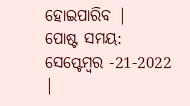ହୋଇପାରିବ |
ପୋଷ୍ଟ ସମୟ: ସେପ୍ଟେମ୍ବର -21-2022 |